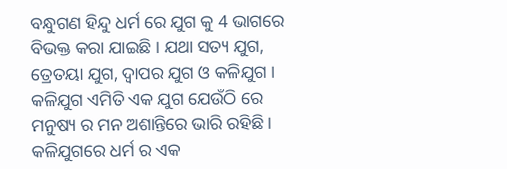ବନ୍ଧୁଗଣ ହିନ୍ଦୁ ଧର୍ମ ରେ ଯୁଗ କୁ 4 ଭାଗରେ ବିଭକ୍ତ କରା ଯାଇଛି । ଯଥା ସତ୍ୟ ଯୁଗ, ତ୍ରେତୟା ଯୁଗ, ଦ୍ଵାପର ଯୁଗ ଓ କଳିଯୁଗ । କଳିଯୁଗ ଏମିତି ଏକ ଯୁଗ ଯେଉଁଠି ରେ ମନୁଷ୍ୟ ର ମନ ଅଶାନ୍ତିରେ ଭାରି ରହିଛି । କଳିଯୁଗରେ ଧର୍ମ ର ଏକ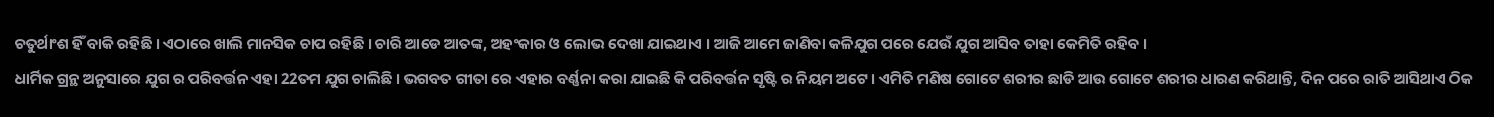ଚତୁର୍ଥାଂଶ ହିଁ ବାକି ରହିଛି । ଏଠାରେ ଖାଲି ମାନସିକ ଚାପ ରହିଛି । ଚାରି ଆଡେ ଆତଙ୍କ, ଅହଂକାର ଓ ଲୋଭ ଦେଖା ଯାଇଥାଏ । ଆଜି ଆମେ ଜାଣିବା କଳିଯୁଗ ପରେ ଯେଉଁ ଯୁଗ ଆସିବ ତାହା କେମିତି ରହିବ ।
ଧାର୍ମିକ ଗ୍ରନ୍ଥ ଅନୁସାରେ ଯୁଗ ର ପରିବର୍ତ୍ତନ ଏହା 22ତମ ଯୁଗ ଚାଲିଛି । ଭଗବତ ଗୀତା ରେ ଏହାର ବର୍ଣ୍ଣନା କରା ଯାଇଛି କି ପରିବର୍ତ୍ତନ ସୃଷ୍ଟି ର ନିୟମ ଅଟେ । ଏମିତି ମଣିଷ ଗୋଟେ ଶରୀର ଛାଡି ଆଉ ଗୋଟେ ଶରୀର ଧାରଣ କରିଥାନ୍ତି, ଦିନ ପରେ ରାତି ଆସିଥାଏ ଠିକ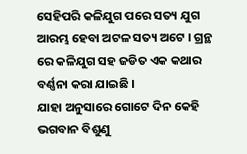ସେହିପରି କଳିଯୁଗ ପରେ ସତ୍ୟ ଯୁଗ ଆରମ୍ଭ ହେବା ଅଟଳ ସତ୍ୟ ଅଟେ । ଗ୍ରନ୍ଥ ରେ କଳିଯୁଗ ସହ ଜଡିତ ଏକ କଥାର ବର୍ଣ୍ଣନା କରା ଯାଇଛି ।
ଯାହା ଅନୁସାରେ ଗୋଟେ ଦିନ କେହି ଭଗବାନ ବିଶୁଣୁ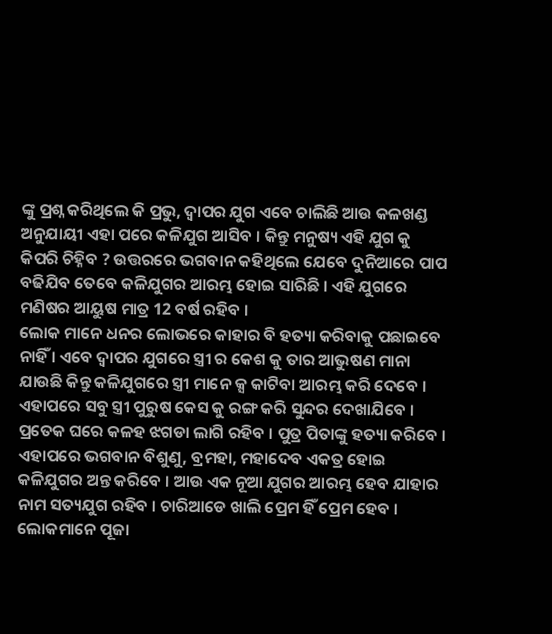ଙ୍କୁ ପ୍ରଶ୍ନ କରିଥିଲେ କି ପ୍ରଭୁ, ଦ୍ଵାପର ଯୁଗ ଏବେ ଚାଲିଛି ଆଉ କଳଖଣ୍ଡ ଅନୁଯାୟୀ ଏହା ପରେ କଳିଯୁଗ ଆସିବ । କିନ୍ତୁ ମନୁଷ୍ୟ ଏହି ଯୁଗ କୁ କିପରି ଚିହ୍ନିବ ? ଉତ୍ତରରେ ଭଗବାନ କହିଥିଲେ ଯେବେ ଦୁନିଆରେ ପାପ ବଢିଯିବ ତେବେ କଳିଯୁଗର ଆରମ୍ଭ ହୋଇ ସାରିଛି । ଏହି ଯୁଗରେ ମଣିଷର ଆୟୁଷ ମାତ୍ର 12 ବର୍ଷ ରହିବ ।
ଲୋକ ମାନେ ଧନର ଲୋଭରେ କାହାର ବି ହତ୍ୟା କରିବାକୁ ପଛାଇବେ ନାହିଁ । ଏବେ ଦ୍ଵାପର ଯୁଗରେ ସ୍ତ୍ରୀ ର କେଶ କୁ ତାର ଆଭୁଷଣ ମାନା ଯାଉଛି କିନ୍ତୁ କଳିଯୁଗରେ ସ୍ତ୍ରୀ ମାନେ କ୍ସ କାଟିବା ଆରମ୍ଭ କରି ଦେବେ । ଏହାପରେ ସବୁ ସ୍ତ୍ରୀ ପୁରୁଷ କେସ କୁ ରଙ୍ଗ କରି ସୁନ୍ଦର ଦେଖାଯିବେ । ପ୍ରତେକ ଘରେ କଳହ ଝଗଡା ଲାଗି ରହିବ । ପୁତ୍ର ପିତାଙ୍କୁ ହତ୍ୟା କରିବେ ।
ଏହାପରେ ଭଗବାନ ବିଶୁଣୁ, ବ୍ରମହା, ମହାଦେବ ଏକତ୍ର ହୋଇ କଳିଯୁଗର ଅନ୍ତ କରିବେ । ଆଉ ଏକ ନୂଆ ଯୁଗର ଆରମ୍ଭ ହେବ ଯାହାର ନାମ ସତ୍ୟଯୁଗ ରହିବ । ଚାରିଆଡେ ଖାଲି ପ୍ରେମ ହିଁ ପ୍ରେମ ହେବ । ଲୋକମାନେ ପୂଜା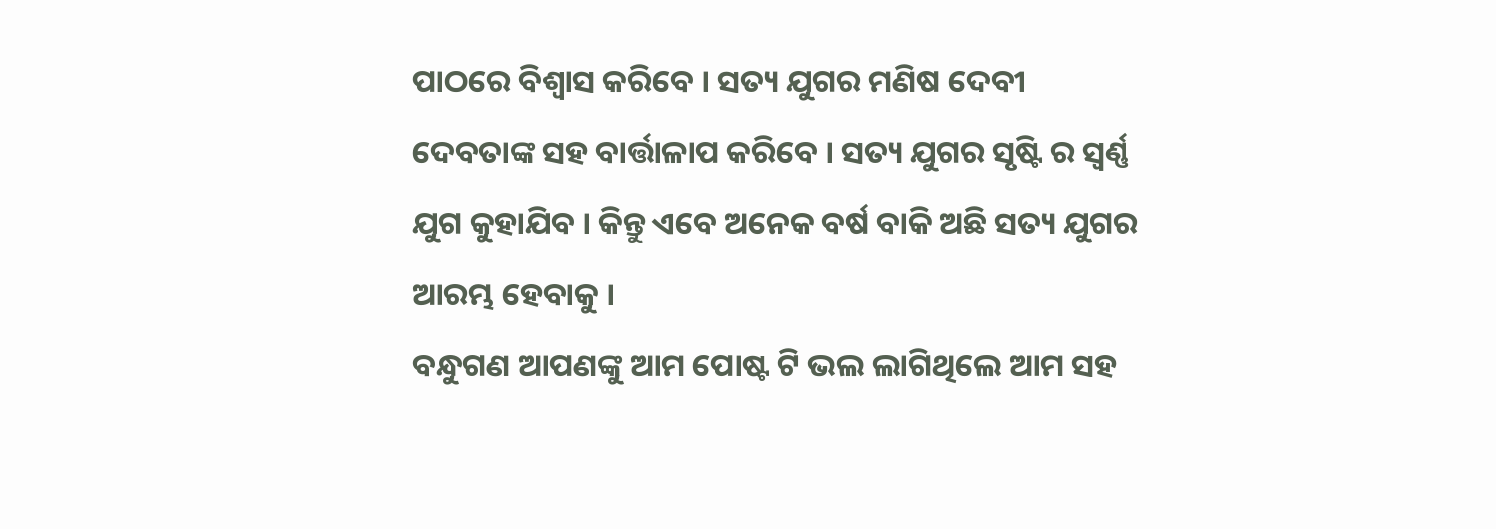ପାଠରେ ବିଶ୍ଵାସ କରିବେ । ସତ୍ୟ ଯୁଗର ମଣିଷ ଦେବୀ ଦେବତାଙ୍କ ସହ ବାର୍ତ୍ତାଳାପ କରିବେ । ସତ୍ୟ ଯୁଗର ସୃଷ୍ଟି ର ସ୍ଵର୍ଣ୍ଣ ଯୁଗ କୁହାଯିବ । କିନ୍ତୁ ଏବେ ଅନେକ ବର୍ଷ ବାକି ଅଛି ସତ୍ୟ ଯୁଗର ଆରମ୍ଭ ହେବାକୁ ।
ବନ୍ଧୁଗଣ ଆପଣଙ୍କୁ ଆମ ପୋଷ୍ଟ ଟି ଭଲ ଲାଗିଥିଲେ ଆମ ସହ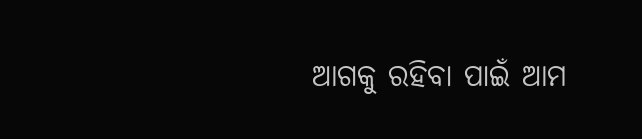ଆଗକୁ ରହିବା ପାଇଁ ଆମ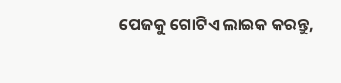ପେଜକୁ ଗୋଟିଏ ଲାଇକ କରନ୍ତୁ,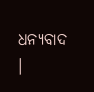ଧନ୍ୟବାଦ ।